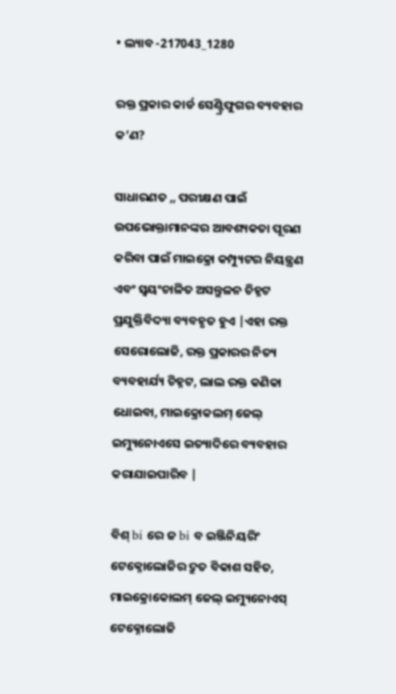• ଲ୍ୟାବ -217043_1280

ରକ୍ତ ପ୍ରକାର କାର୍ଡ ସେଣ୍ଟ୍ରିଫୁଗର ବ୍ୟବହାର କ’ଣ?

ସାଧାରଣତ ,, ପରୀକ୍ଷଣ ପାଇଁ ଉପଭୋକ୍ତାମାନଙ୍କର ଆବଶ୍ୟକତା ପୂରଣ କରିବା ପାଇଁ ମାଇକ୍ରୋ କମ୍ପ୍ୟୁଟର ନିୟନ୍ତ୍ରଣ ଏବଂ ସ୍ୱୟଂଚାଳିତ ଅସନ୍ତୁଳନ ଚିହ୍ନଟ ପ୍ରଯୁକ୍ତିବିଦ୍ୟା ବ୍ୟବହୃତ ହୁଏ |ଏହା ରକ୍ତ ସେରୋଲୋଜି, ରକ୍ତ ପ୍ରକାରର ନିତ୍ୟ ବ୍ୟବହାର୍ଯ୍ୟ ଚିହ୍ନଟ, ଲାଲ ରକ୍ତ କଣିକା ଧୋଇବା, ମାଇକ୍ରୋକଲମ୍ ଜେଲ୍ ଇମ୍ୟୁନୋଏସେ ଇତ୍ୟାଦିରେ ବ୍ୟବହାର କରାଯାଇପାରିବ |

ବିଶ୍ bi ରେ ଜ bi ବ ଇଞ୍ଜିନିୟରିଂ ଟେକ୍ନୋଲୋଜିର ଦ୍ରୁତ ବିକାଶ ସହିତ, ମାଇକ୍ରୋକୋଲମ୍ ଜେଲ୍ ଇମ୍ୟୁନୋଏସ୍ ଟେକ୍ନୋଲୋଜି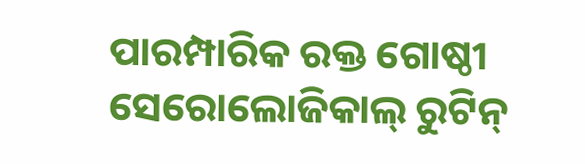ପାରମ୍ପାରିକ ରକ୍ତ ଗୋଷ୍ଠୀ ସେରୋଲୋଜିକାଲ୍ ରୁଟିନ୍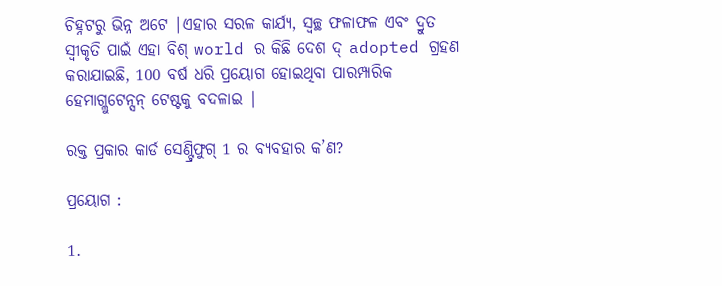ଚିହ୍ନଟରୁ ଭିନ୍ନ ଅଟେ |ଏହାର ସରଳ କାର୍ଯ୍ୟ, ସ୍ୱଚ୍ଛ ଫଳାଫଳ ଏବଂ ଦ୍ରୁତ ସ୍ୱୀକୃତି ପାଇଁ ଏହା ବିଶ୍ world ର କିଛି ଦେଶ ଦ୍ adopted ଗ୍ରହଣ କରାଯାଇଛି, 100 ବର୍ଷ ଧରି ପ୍ରୟୋଗ ହୋଇଥିବା ପାରମ୍ପାରିକ ହେମାଗ୍ଲୁଟେନ୍ସନ୍ ଟେଷ୍ଟକୁ ବଦଳାଇ |

ରକ୍ତ ପ୍ରକାର କାର୍ଡ ସେଣ୍ଟ୍ରିଫୁଗ୍ 1 ର ବ୍ୟବହାର କ’ଣ?

ପ୍ରୟୋଗ :

1.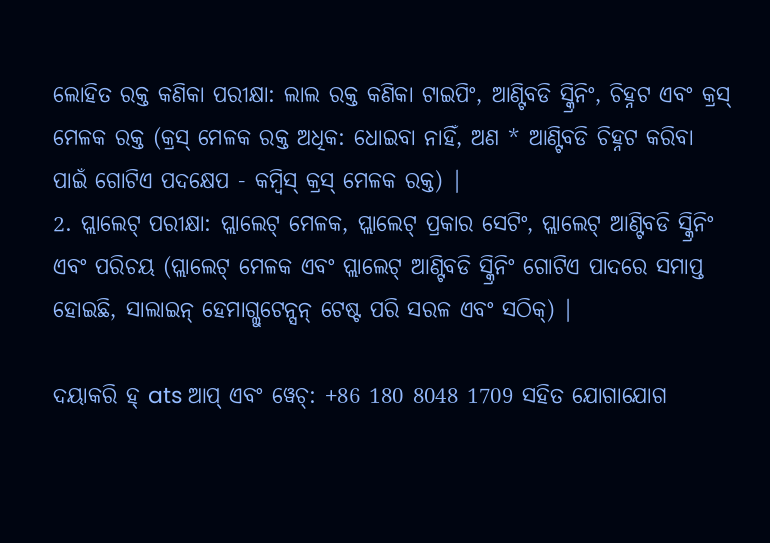ଲୋହିତ ରକ୍ତ କଣିକା ପରୀକ୍ଷା: ଲାଲ ରକ୍ତ କଣିକା ଟାଇପିଂ, ଆଣ୍ଟିବଡି ସ୍କ୍ରିନିଂ, ଚିହ୍ନଟ ଏବଂ କ୍ରସ୍ ମେଳକ ରକ୍ତ (କ୍ରସ୍ ମେଳକ ରକ୍ତ ଅଧିକ: ଧୋଇବା ନାହିଁ, ଅଣ * ଆଣ୍ଟିବଡି ଚିହ୍ନଟ କରିବା ପାଇଁ ଗୋଟିଏ ପଦକ୍ଷେପ - କମ୍ବିସ୍ କ୍ରସ୍ ମେଳକ ରକ୍ତ) |
2. ପ୍ଲାଲେଟ୍ ପରୀକ୍ଷା: ପ୍ଲାଲେଟ୍ ମେଳକ, ପ୍ଲାଲେଟ୍ ପ୍ରକାର ସେଟିଂ, ପ୍ଲାଲେଟ୍ ଆଣ୍ଟିବଡି ସ୍କ୍ରିନିଂ ଏବଂ ପରିଚୟ (ପ୍ଲାଲେଟ୍ ମେଳକ ଏବଂ ପ୍ଲାଲେଟ୍ ଆଣ୍ଟିବଡି ସ୍କ୍ରିନିଂ ଗୋଟିଏ ପାଦରେ ସମାପ୍ତ ହୋଇଛି, ସାଲାଇନ୍ ହେମାଗ୍ଲୁଟେନ୍ସନ୍ ଟେଷ୍ଟ ପରି ସରଳ ଏବଂ ସଠିକ୍) |

ଦୟାକରି ହ୍ ats ଆପ୍ ଏବଂ ୱେଚ୍: +86 180 8048 1709 ସହିତ ଯୋଗାଯୋଗ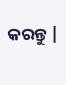କରନ୍ତୁ |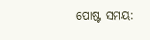ପୋଷ୍ଟ ସମୟ: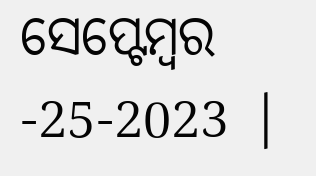ସେପ୍ଟେମ୍ବର -25-2023 |